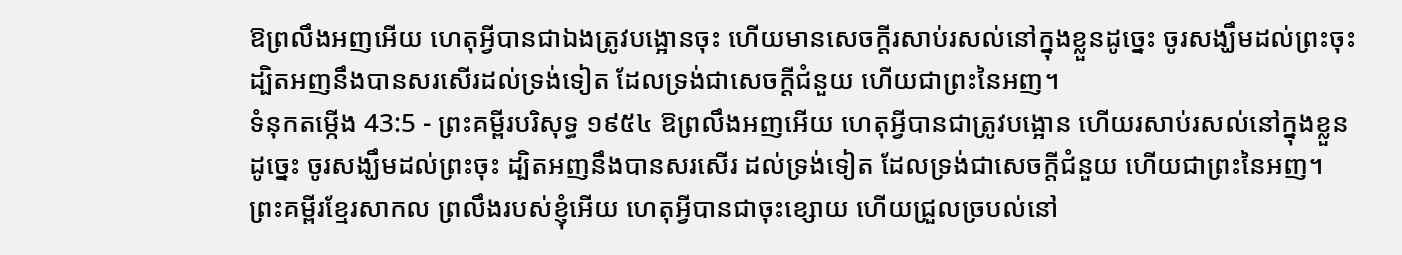ឱព្រលឹងអញអើយ ហេតុអ្វីបានជាឯងត្រូវបង្អោនចុះ ហើយមានសេចក្ដីរសាប់រសល់នៅក្នុងខ្លួនដូច្នេះ ចូរសង្ឃឹមដល់ព្រះចុះ ដ្បិតអញនឹងបានសរសើរដល់ទ្រង់ទៀត ដែលទ្រង់ជាសេចក្ដីជំនួយ ហើយជាព្រះនៃអញ។
ទំនុកតម្កើង 43:5 - ព្រះគម្ពីរបរិសុទ្ធ ១៩៥៤ ឱព្រលឹងអញអើយ ហេតុអ្វីបានជាត្រូវបង្អោន ហើយរសាប់រសល់នៅក្នុងខ្លួនដូច្នេះ ចូរសង្ឃឹមដល់ព្រះចុះ ដ្បិតអញនឹងបានសរសើរ ដល់ទ្រង់ទៀត ដែលទ្រង់ជាសេចក្ដីជំនួយ ហើយជាព្រះនៃអញ។ ព្រះគម្ពីរខ្មែរសាកល ព្រលឹងរបស់ខ្ញុំអើយ ហេតុអ្វីបានជាចុះខ្សោយ ហើយជ្រួលច្របល់នៅ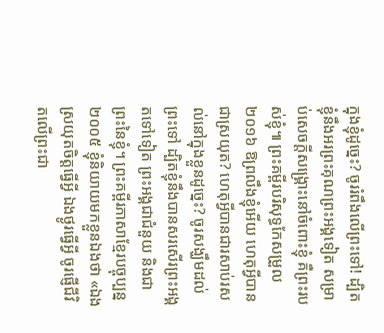ក្នុងខ្ញុំដូច្នេះ? ចូររំពឹងលើព្រះទៅ! ដ្បិតខ្ញុំនឹងអរព្រះគុណព្រះអង្គទៀត សម្រាប់សេចក្ដីសង្គ្រោះនៅចំពោះខ្ញុំ គឺព្រះរបស់ខ្ញុំ៕ ព្រះគម្ពីរបរិសុទ្ធកែសម្រួល ២០១៦ ឱព្រលឹងខ្ញុំអើយ ហេតុអ្វីបានជាស្រយុត? ហេតុអ្វីបានជារសាប់រសល់នៅក្នុងខ្លួនដូច្នេះ? ចូរសង្ឃឹមដល់ព្រះទៅ ដ្បិតខ្ញុំនឹងបានសរសើរព្រះអង្គតទៅទៀត ព្រះអង្គជាជំនួយ និងជាព្រះនៃខ្ញុំ។ ព្រះគម្ពីរភាសាខ្មែរបច្ចុប្បន្ន ២០០៥ ខ្ញុំនិយាយមកខ្លួនឯងថា «ឯងស្រយុតចិត្តធ្វើអ្វី ឯងថ្ងូរធ្វើអ្វី ចូរផ្ញើជីវិតលើព្រះជា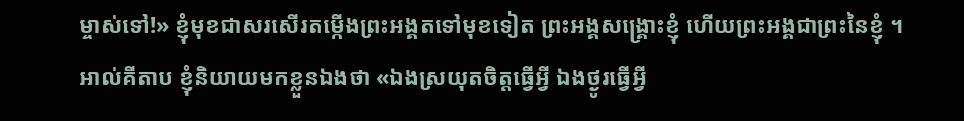ម្ចាស់ទៅ!» ខ្ញុំមុខជាសរសើរតម្កើងព្រះអង្គតទៅមុខទៀត ព្រះអង្គសង្គ្រោះខ្ញុំ ហើយព្រះអង្គជាព្រះនៃខ្ញុំ ។ អាល់គីតាប ខ្ញុំនិយាយមកខ្លួនឯងថា «ឯងស្រយុតចិត្តធ្វើអ្វី ឯងថ្ងូរធ្វើអ្វី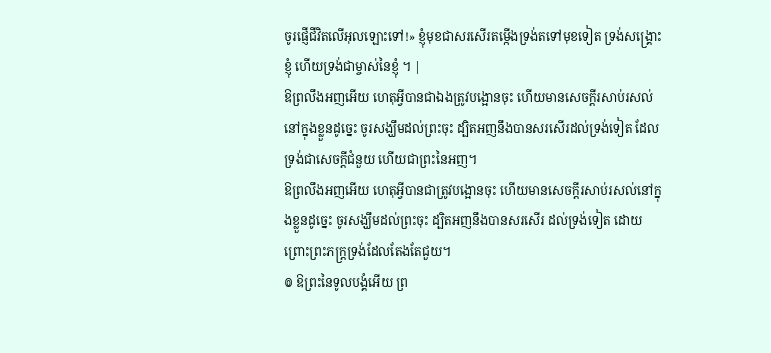ចូរផ្ញើជីវិតលើអុលឡោះទៅ!» ខ្ញុំមុខជាសរសើរតម្កើងទ្រង់តទៅមុខទៀត ទ្រង់សង្គ្រោះខ្ញុំ ហើយទ្រង់ជាម្ចាស់នៃខ្ញុំ ។ |
ឱព្រលឹងអញអើយ ហេតុអ្វីបានជាឯងត្រូវបង្អោនចុះ ហើយមានសេចក្ដីរសាប់រសល់នៅក្នុងខ្លួនដូច្នេះ ចូរសង្ឃឹមដល់ព្រះចុះ ដ្បិតអញនឹងបានសរសើរដល់ទ្រង់ទៀត ដែលទ្រង់ជាសេចក្ដីជំនួយ ហើយជាព្រះនៃអញ។
ឱព្រលឹងអញអើយ ហេតុអ្វីបានជាត្រូវបង្អោនចុះ ហើយមានសេចក្ដីរសាប់រសល់នៅក្នុងខ្លួនដូច្នេះ ចូរសង្ឃឹមដល់ព្រះចុះ ដ្បិតអញនឹងបានសរសើរ ដល់ទ្រង់ទៀត ដោយព្រោះព្រះភក្ត្រទ្រង់ដែលតែងតែជួយ។
៙ ឱព្រះនៃទូលបង្គំអើយ ព្រ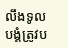លឹងទូលបង្គំត្រូវប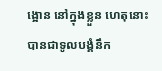ង្អោន នៅក្នុងខ្លួន ហេតុនោះបានជាទូលបង្គំនឹក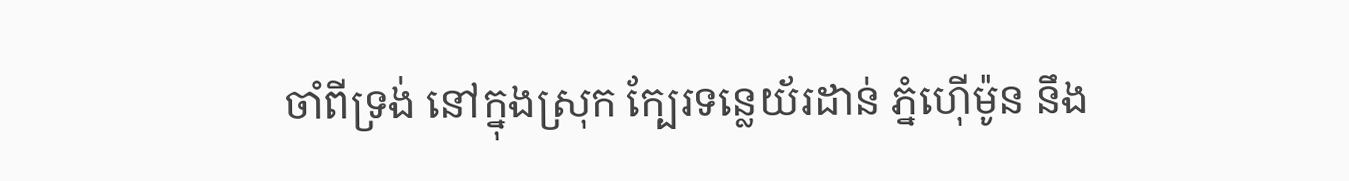ចាំពីទ្រង់ នៅក្នុងស្រុក ក្បែរទន្លេយ័រដាន់ ភ្នំហ៊ើម៉ូន នឹង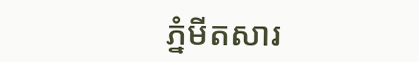ភ្នំមីតសារ